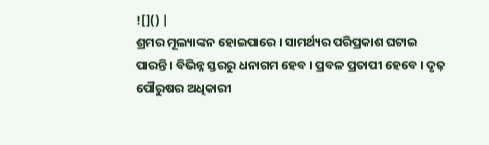![]() |
ଶ୍ରମର ମୂଲ୍ୟାଙ୍କନ ହୋଇପାରେ । ସାମର୍ଥ୍ୟର ପରିପ୍ରକାଶ ଘଟାଇ ପାରନ୍ତି । ବିଭିନ୍ନ ସ୍ତରରୁ ଧନାଗମ ହେବ । ପ୍ରବଳ ପ୍ରତାପୀ ହେବେ । ଦୃଢ଼ ପୌରୁଷର ଅଧିକାରୀ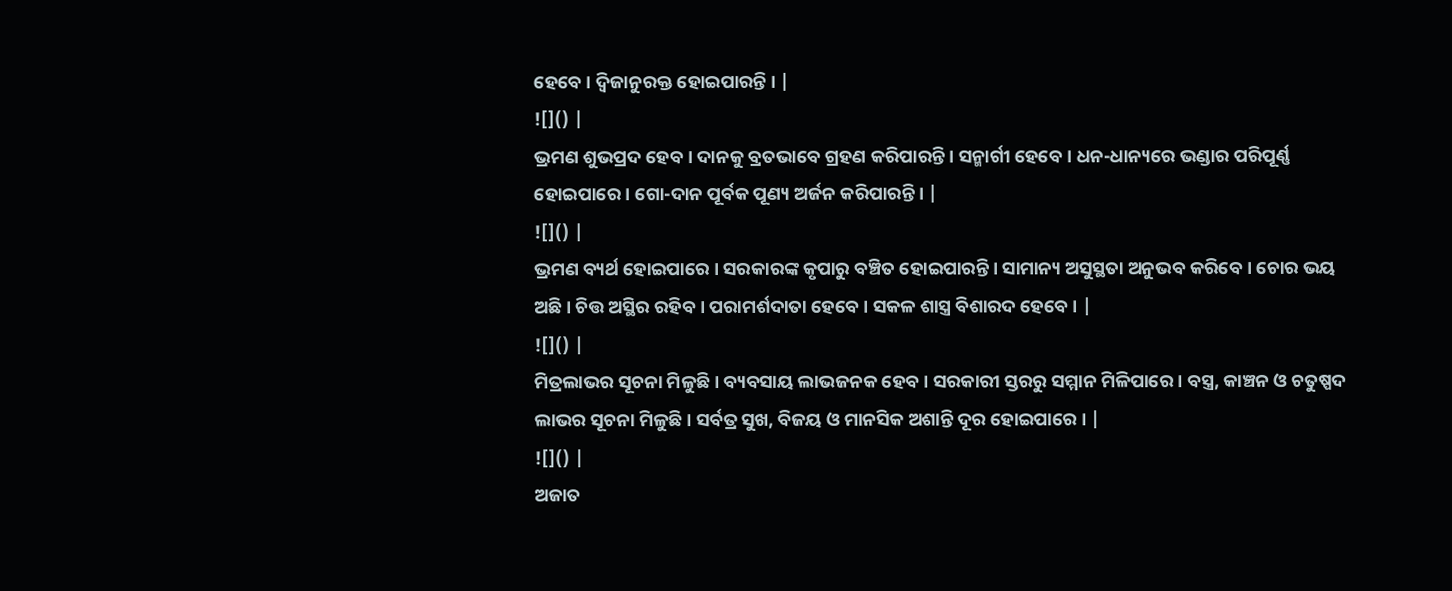ହେବେ । ଦ୍ୱିଜାନୁରକ୍ତ ହୋଇପାରନ୍ତି । |
![]() |
ଭ୍ରମଣ ଶୁଭପ୍ରଦ ହେବ । ଦାନକୁ ବ୍ରତଭାବେ ଗ୍ରହଣ କରିପାରନ୍ତି । ସନ୍ମାର୍ଗୀ ହେବେ । ଧନ-ଧାନ୍ୟରେ ଭଣ୍ଡାର ପରିପୂର୍ଣ୍ଣ ହୋଇପାରେ । ଗୋ-ଦାନ ପୂର୍ବକ ପୂଣ୍ୟ ଅର୍ଜନ କରିପାରନ୍ତି । |
![]() |
ଭ୍ରମଣ ବ୍ୟର୍ଥ ହୋଇପାରେ । ସରକାରଙ୍କ କୃପାରୁ ବଞ୍ଚିତ ହୋଇପାରନ୍ତି । ସାମାନ୍ୟ ଅସୁସ୍ଥତା ଅନୁଭବ କରିବେ । ଚୋର ଭୟ ଅଛି । ଚିତ୍ତ ଅସ୍ଥିର ରହିବ । ପରାମର୍ଶଦାତା ହେବେ । ସକଳ ଶାସ୍ତ୍ର ବିଶାରଦ ହେବେ । |
![]() |
ମିତ୍ରଲାଭର ସୂଚନା ମିଳୁଛି । ବ୍ୟବସାୟ ଲାଭଜନକ ହେବ । ସରକାରୀ ସ୍ତରରୁ ସମ୍ମାନ ମିଳିପାରେ । ବସ୍ତ୍ର, କାଞ୍ଚନ ଓ ଚତୁଷ୍ପଦ ଲାଭର ସୂଚନା ମିଳୁଛି । ସର୍ବତ୍ର ସୁଖ, ବିଜୟ ଓ ମାନସିକ ଅଶାନ୍ତି ଦୂର ହୋଇପାରେ । |
![]() |
ଅଜାତ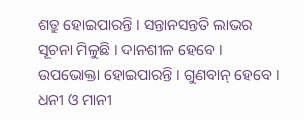ଶତ୍ରୁ ହୋଇପାରନ୍ତି । ସନ୍ତାନସନ୍ତତି ଲାଭର ସୂଚନା ମିଳୁଛି । ଦାନଶୀଳ ହେବେ । ଉପଭୋକ୍ତା ହୋଇପାରନ୍ତି । ଗୁଣବାନ୍ ହେବେ । ଧନୀ ଓ ମାନୀ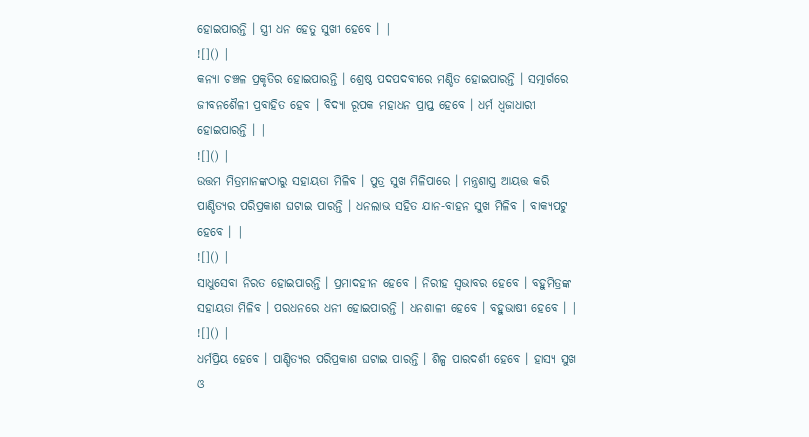ହୋଇପାରନ୍ତି । ସ୍ତ୍ରୀ ଧନ ହେତୁ ସୁଖୀ ହେବେ । |
![]() |
କନ୍ୟା ଚଞ୍ଚଳ ପ୍ରକୃତିର ହୋଇପାରନ୍ତି । ଶ୍ରେଷ୍ଠ ପଦପଦବୀରେ ମଣ୍ଡିତ ହୋଇପାରନ୍ତି । ସତ୍ମାର୍ଗରେ ଜୀବନଶୈଳୀ ପ୍ରବାହିତ ହେବ । ବିଦ୍ୟା ରୂପକ ମହାଧନ ପ୍ରାପ୍ତ ହେବେ । ଧର୍ମ ଧ୍ୱଜାଧାରୀ ହୋଇପାରନ୍ତି । |
![]() |
ଉତ୍ତମ ମିତ୍ରମାନଙ୍କଠାରୁ ସହାୟତା ମିଳିବ । ପୁତ୍ର ସୁଖ ମିଳିପାରେ । ମନ୍ତ୍ରଶାସ୍ତ୍ର ଆୟତ୍ତ କରି ପାଣ୍ଡିତ୍ୟର ପରିପ୍ରକାଶ ଘଟାଇ ପାରନ୍ତି । ଧନଲାଭ ସହିତ ଯାନ-ବାହନ ସୁଖ ମିଳିବ । ବାକ୍ୟପଟୁ ହେବେ । |
![]() |
ସାଧୁସେବା ନିରତ ହୋଇପାରନ୍ତି । ପ୍ରମାଦହୀନ ହେବେ । ନିରୀହ ସ୍ୱଭାବର ହେବେ । ବହୁମିତ୍ରଙ୍କ ସହାୟତା ମିଳିବ । ପରଧନରେ ଧନୀ ହୋଇପାରନ୍ତି । ଧନଶାଳୀ ହେବେ । ବହୁଭାଷୀ ହେବେ । |
![]() |
ଧର୍ମପ୍ରିୟ ହେବେ । ପାଣ୍ଡିତ୍ୟର ପରିପ୍ରକାଶ ଘଟାଇ ପାରନ୍ତି । ଶିଳ୍ପ ପାରଦର୍ଶୀ ହେବେ । ହାସ୍ୟ ସୁଖ ଓ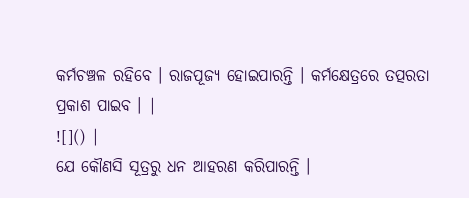କର୍ମଚଞ୍ଚଳ ରହିବେ । ରାଜପୂଜ୍ୟ ହୋଇପାରନ୍ତି । କର୍ମକ୍ଷେତ୍ରରେ ତତ୍ପରତା ପ୍ରକାଶ ପାଇବ । |
![]() |
ଯେ କୌଣସି ସୂତ୍ରରୁ ଧନ ଆହରଣ କରିପାରନ୍ତି ।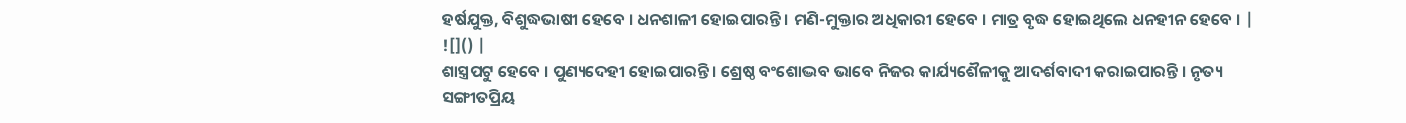ହର୍ଷଯୁକ୍ତ, ବିଶୁଦ୍ଧଭାଷୀ ହେବେ । ଧନଶାଳୀ ହୋଇପାରନ୍ତି । ମଣି-ମୁକ୍ତାର ଅଧିକାରୀ ହେବେ । ମାତ୍ର ବୃଦ୍ଧ ହୋଇଥିଲେ ଧନହୀନ ହେବେ । |
![]() |
ଶାସ୍ତ୍ରପଟୁ ହେବେ । ପୁଣ୍ୟଦେହୀ ହୋଇପାରନ୍ତି । ଶ୍ରେଷ୍ଠ ବଂଶୋଦ୍ଭବ ଭାବେ ନିଜର କାର୍ଯ୍ୟଶୈଳୀକୁ ଆଦର୍ଶବାଦୀ କରାଇପାରନ୍ତି । ନୃତ୍ୟ ସଙ୍ଗୀତପ୍ରିୟ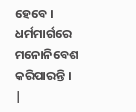ହେବେ । ଧର୍ମମାର୍ଗରେ ମନୋନିବେଶ କରିପାରନ୍ତି । |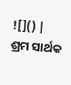![]() |
ଶ୍ରମ ସାର୍ଥକ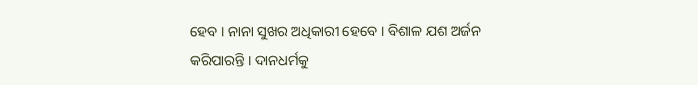ହେବ । ନାନା ସୁଖର ଅଧିକାରୀ ହେବେ । ବିଶାଳ ଯଶ ଅର୍ଜନ କରିପାରନ୍ତି । ଦାନଧର୍ମକୁ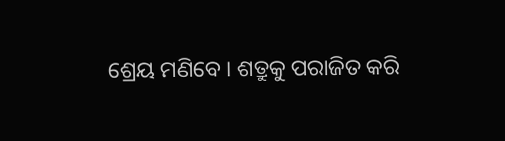ଶ୍ରେୟ ମଣିବେ । ଶତ୍ରୁକୁ ପରାଜିତ କରି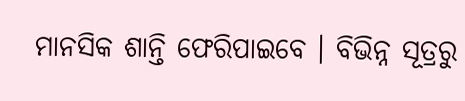ମାନସିକ ଶାନ୍ତି ଫେରିପାଇବେ । ବିଭିନ୍ନ ସୂତ୍ରରୁ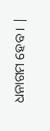ଧନାଗମ ହେବ । |